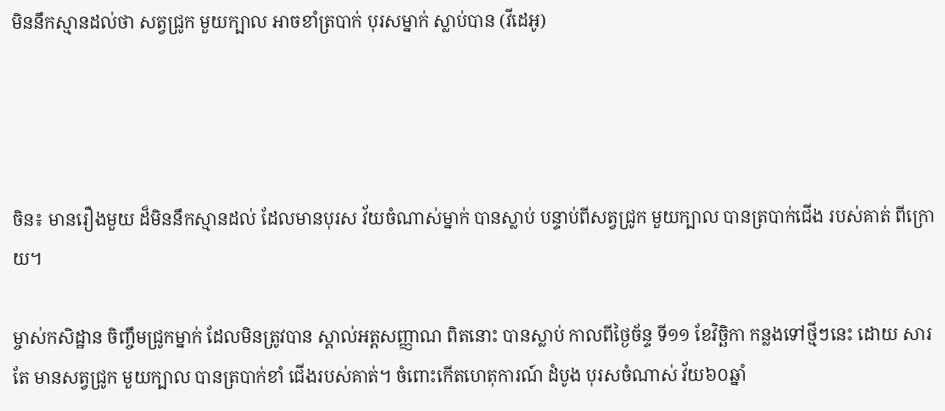មិននឹកស្មានដល់ថា សត្វជ្រូក មួយក្បាល អាចខាំត្របាក់ បុរសម្នាក់ ស្លាប់បាន (វីដេអូ)




ចិន៖ មានរឿងមួយ ដ៏មិននឹកស្មានដល់ ដែលមានបុរស វ័យចំណាស់ម្នាក់ បានស្លាប់ បន្ទាប់ពីសត្វជ្រូក មួយក្បាល បានត្របាក់ជើង របស់គាត់ ពីក្រោយ។

ម្ចាស់កសិដ្ឋាន ចិញ្ចឹមជ្រូកម្នាក់ ដែលមិនត្រូវបាន ស្គាល់អត្តសញ្ញាណ ពិតនោះ បានស្លាប់ កាលពីថ្ងៃច័ន្ទ ទី១១ ខែវិច្ឆិកា កន្លងទៅថ្មីៗនេះ ដោយ សារតែ មានសត្វជ្រូក មួយក្បាល បានត្របាក់ខាំ ជើងរបស់គាត់។ ចំពោះកើតហេតុការណ៍ ដំបូង បុរសចំណាស់ វ័យ៦០ឆ្នាំ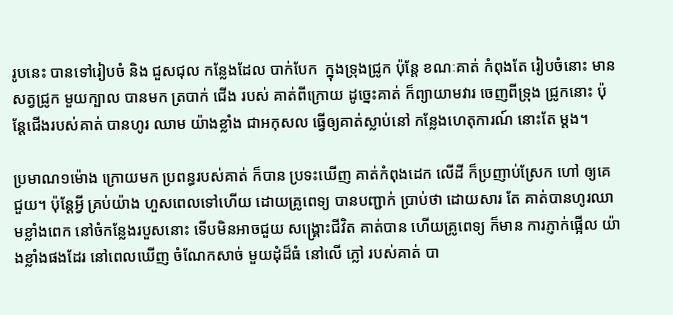រូបនេះ បានទៅរៀបចំ និង ជួសជុល កន្លែងដែល បាក់បែក  ក្នុងទ្រុងជ្រូក ប៉ុន្តែ ខណៈគាត់ កំពុងតែ រៀបចំនោះ មានសត្វជ្រូក មួយក្បាល បានមក ត្របាក់ ជើង របស់ គាត់ពីក្រោយ ដូច្នេះគាត់ ក៏ព្យាយាមវារ ចេញពីទ្រុង ជ្រូកនោះ ប៉ុន្តែជើងរបស់គាត់ បានហូរ ឈាម យ៉ាងខ្លាំង ជាអកុសល ធ្វើឲ្យគាត់ស្លាប់នៅ កន្លែងហេតុការណ៍ នោះតែ ម្តង។

ប្រមាណ១ម៉ោង ក្រោយមក ប្រពន្ធរបស់គាត់ ក៏បាន ប្រទះឃើញ គាត់កំពុងដេក លើដី ក៏ប្រញាប់ស្រែក ហៅ ឲ្យគេជួយ។ ប៉ុន្តែអ្វី គ្រប់យ៉ាង ហួសពេលទៅហើយ ដោយគ្រូពេទ្យ បានបញ្ជាក់ ប្រាប់ថា ដោយសារ តែ គាត់បានហូរឈាមខ្លាំងពេក នៅចំកន្លែងរបួសនោះ ទើបមិនអាចជួយ សង្រ្គោះជីវិត គាត់បាន ហើយគ្រូពេទ្យ ក៏មាន ការភ្ញាក់ផ្អើល យ៉ាងខ្លាំងផងដែរ នៅពេលឃើញ ចំណែកសាច់ មួយដុំដ៏ធំ នៅលើ ភ្លៅ របស់គាត់ បា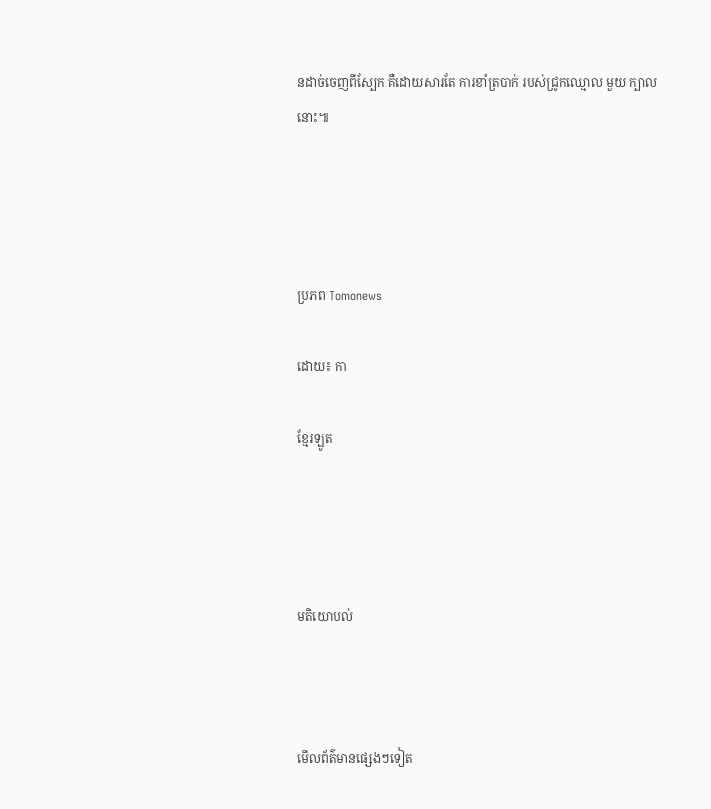នដាច់ចេញពីស្បែក គឺដោយសារតែ ការខាំត្របាក់ របស់ជ្រូកឈ្មោល មួយ ក្បាលនោះ៕




ប្រភព Tomonews

ដោយ៖ កា

ខ្មែរឡូត




មតិយោបល់



មើលព័ត៌មានផ្សេងៗទៀត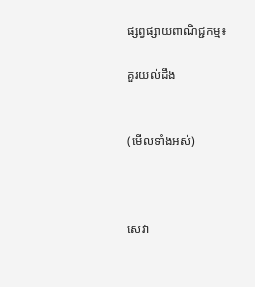ផ្សព្វផ្សាយពាណិជ្ជកម្ម៖

គួរយល់ដឹង


(មើលទាំងអស់)



សេវា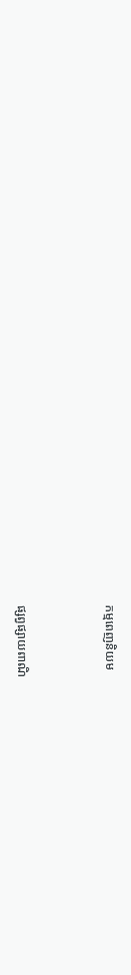កម្មពេញនិយម



ផ្សព្វផ្សាយពាណិ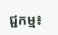ជ្ជកម្ម៖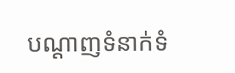បណ្តាញទំនាក់ទំ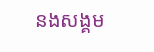នងសង្គម